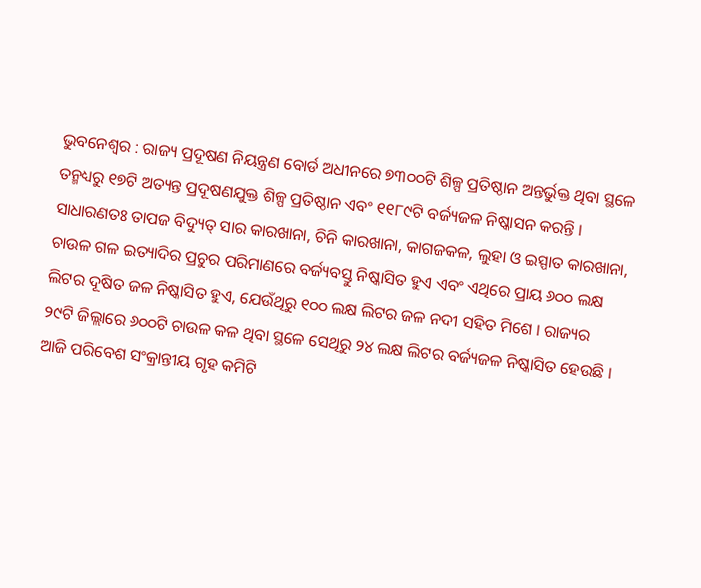ଭୁବନେଶ୍ୱର : ରାଜ୍ୟ ପ୍ରଦୂଷଣ ନିୟନ୍ତ୍ରଣ ବୋର୍ଡ ଅଧୀନରେ ୭୩୦୦ଟି ଶିଳ୍ପ ପ୍ରତିଷ୍ଠାନ ଅନ୍ତର୍ଭୁକ୍ତ ଥିବା ସ୍ଥଳେ ତନ୍ମଧ୍ୟରୁ ୧୭ଟି ଅତ୍ୟନ୍ତ ପ୍ରଦୂଷଣଯୁକ୍ତ ଶିଳ୍ପ ପ୍ରତିଷ୍ଠାନ ଏବଂ ୧୧୮୯ଟି ବର୍ଜ୍ୟଜଳ ନିଷ୍କାସନ କରନ୍ତି । ସାଧାରଣତଃ ତାପଜ ବିଦ୍ୟୁତ୍ ସାର କାରଖାନା, ଚିନି କାରଖାନା, କାଗଜକଳ, ଲୁହା ଓ ଇସ୍ପାତ କାରଖାନା, ଚାଉଳ ଗଳ ଇତ୍ୟାଦିର ପ୍ରଚୁର ପରିମାଣରେ ବର୍ଜ୍ୟବସ୍ତୁ ନିଷ୍କାସିତ ହୁଏ ଏବଂ ଏଥିରେ ପ୍ରାୟ ୬୦୦ ଲକ୍ଷ ଲିଟର ଦୂଷିତ ଜଳ ନିଷ୍କାସିତ ହୁଏ, ଯେଉଁଥିରୁ ୧୦୦ ଲକ୍ଷ ଲିଟର ଜଳ ନଦୀ ସହିତ ମିଶେ । ରାଜ୍ୟର ୨୯ଟି ଜିଲ୍ଲାରେ ୬୦୦ଟି ଚାଉଳ କଳ ଥିବା ସ୍ଥଳେ ସେଥିରୁ ୨୪ ଲକ୍ଷ ଲିଟର ବର୍ଜ୍ୟଜଳ ନିଷ୍କାସିତ ହେଉଛି ।
ଆଜି ପରିବେଶ ସଂକ୍ରାନ୍ତୀୟ ଗୃହ କମିଟି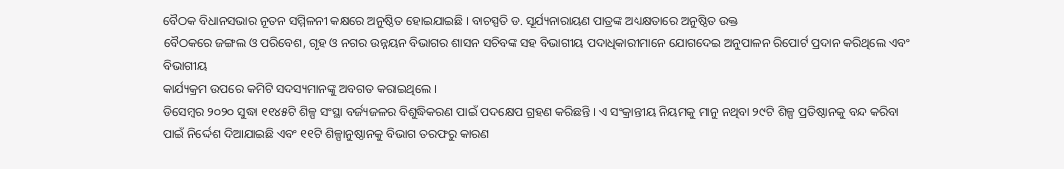ବୈଠକ ବିଧାନସଭାର ନୂତନ ସମ୍ମିଳନୀ କକ୍ଷରେ ଅନୁଷ୍ଠିତ ହୋଇଯାଇଛି । ବାଚସ୍ପତି ଡ. ସୂର୍ଯ୍ୟନାରାୟଣ ପାତ୍ରଙ୍କ ଅଧ୍ୟକ୍ଷତାରେ ଅନୁଷ୍ଠିତ ଉକ୍ତ
ବୈଠକରେ ଜଙ୍ଗଲ ଓ ପରିବେଶ, ଗୃହ ଓ ନଗର ଉନ୍ନୟନ ବିଭାଗର ଶାସନ ସଚିବଙ୍କ ସହ ବିଭାଗୀୟ ପଦାଧିକାରୀମାନେ ଯୋଗଦେଇ ଅନୁପାଳନ ରିପୋର୍ଟ ପ୍ରଦାନ କରିଥିଲେ ଏବଂ ବିଭାଗୀୟ
କାର୍ଯ୍ୟକ୍ରମ ଉପରେ କମିଟି ସଦସ୍ୟମାନଙ୍କୁ ଅବଗତ କରାଇଥିଲେ ।
ଡିସେମ୍ବର ୨୦୨୦ ସୁଦ୍ଧା ୧୧୪୫ଟି ଶିଳ୍ପ ସଂସ୍ଥା ବର୍ଜ୍ୟଜଳର ବିଶୁଦ୍ଧିକରଣ ପାଇଁ ପଦକ୍ଷେପ ଗ୍ରହଣ କରିଛନ୍ତି । ଏ ସଂକ୍ରାନ୍ତୀୟ ନିୟମକୁ ମାନୁ ନଥିବା ୨୯ଟି ଶିଳ୍ପ ପ୍ରତିଷ୍ଠାନକୁ ବନ୍ଦ କରିବା ପାଇଁ ନିର୍ଦ୍ଦେଶ ଦିଆଯାଇଛି ଏବଂ ୧୧ଟି ଶିଳ୍ପାନୁଷ୍ଠାନକୁ ବିଭାଗ ତରଫରୁ କାରଣ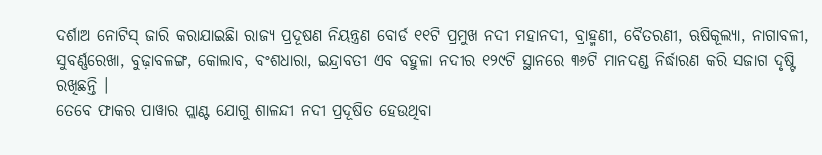ଦର୍ଶାଅ ନୋଟିସ୍ ଜାରି କରାଯାଇଛିା ରାଜ୍ୟ ପ୍ରଦୂଷଣ ନିୟନ୍ତ୍ରଣ ବୋର୍ଡ ୧୧ଟି ପ୍ରମୁଖ ନଦୀ ମହାନଦୀ, ବ୍ରାହ୍ମଣୀ, ବୈତରଣୀ, ଋଷିକୂଲ୍ୟା, ନାଗାବଳୀ, ସୁବର୍ଣ୍ଣରେଖା, ବୁଢ଼ାବଳଙ୍ଗ, କୋଲାବ, ବଂଶଧାରା, ଇନ୍ଦ୍ରାବତୀ ଏବ ବହୁଳା ନଦୀର ୧୨୯ଟି ସ୍ଥାନରେ ୩୬ଟି ମାନଦଣ୍ଡ ନିର୍ଦ୍ଧାରଣ କରି ସଜାଗ ଦୃଷ୍ଟି ରଖିଛନ୍ତି ।
ତେବେ ଫାକର ପାୱାର ପ୍ଲାଣ୍ଟ ଯୋଗୁ ଶାଳନ୍ଦୀ ନଦୀ ପ୍ରଦୂଷିତ ହେଉଥିବା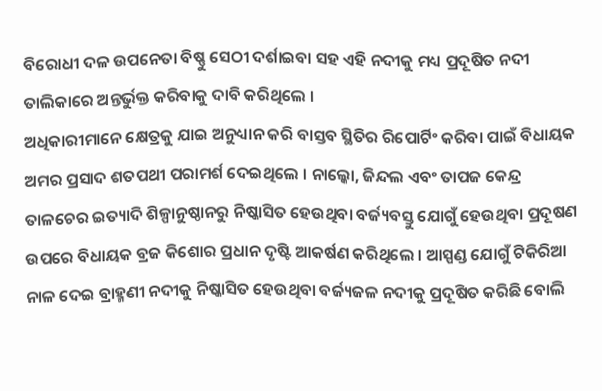ବିରୋଧୀ ଦଳ ଉପନେତା ବିଷ୍ଣୁ ସେଠୀ ଦର୍ଶାଇବା ସହ ଏହି ନଦୀକୁ ମଧ୍ୟ ପ୍ରଦୂଷିତ ନଦୀ ତାଲିକାରେ ଅନ୍ତର୍ଭୁକ୍ତ କରିବାକୁ ଦାବି କରିଥିଲେ ।
ଅଧିକାରୀମାନେ କ୍ଷେତ୍ରକୁ ଯାଇ ଅନୁଧ୍ୟାନ କରି ବାସ୍ତବ ସ୍ଥିତିର ରିପୋର୍ଟିଂ କରିବା ପାଇଁ ବିଧାୟକ ଅମର ପ୍ରସାଦ ଶତପଥୀ ପରାମର୍ଶ ଦେଇଥିଲେ । ନାଲ୍କୋ, ଜିନ୍ଦଲ ଏବଂ ତାପଜ କେନ୍ଦ୍ର ତାଳଚେର ଇତ୍ୟାଦି ଶିଳ୍ପାନୁଷ୍ଠାନରୁ ନିଷ୍କାସିତ ହେଉଥିବା ବର୍ଜ୍ୟବସ୍ତୁ ଯୋଗୁଁ ହେଉଥିବା ପ୍ରଦୂଷଣ ଉପରେ ବିଧାୟକ ବ୍ରଜ କିଶୋର ପ୍ରଧାନ ଦୃଷ୍ଟି ଆକର୍ଷଣ କରିଥିଲେ । ଆସ୍ପଣ୍ଡ ଯୋଗୁଁ ଟିକିରିଆ ନାଳ ଦେଇ ବ୍ରାହ୍ମଣୀ ନଦୀକୁ ନିଷ୍କାସିତ ହେଉଥିବା ବର୍ଜ୍ୟଜଳ ନଦୀକୁ ପ୍ରଦୂଷିତ କରିଛି ବୋଲି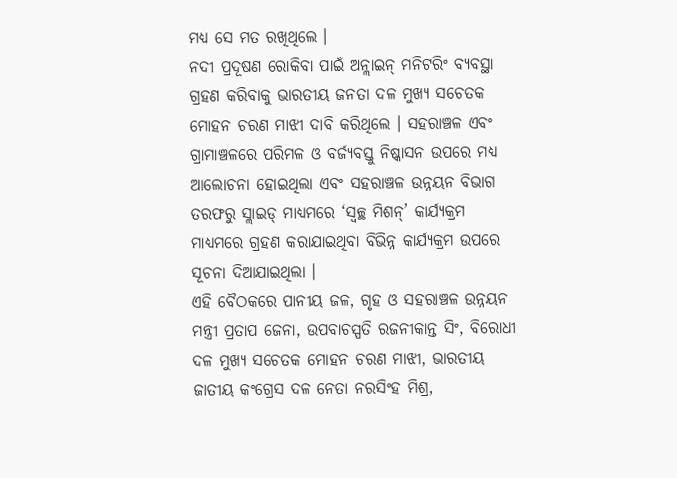ମଧ୍ୟ ସେ ମତ ରଖିଥିଲେ ।
ନଦୀ ପ୍ରଦୂଷଣ ରୋକିବା ପାଇଁ ଅନ୍ଲାଇନ୍ ମନିଟରିଂ ବ୍ୟବସ୍ଥା ଗ୍ରହଣ କରିବାକୁ ଭାରତୀୟ ଜନତା ଦଳ ମୁଖ୍ୟ ସଚେତକ ମୋହନ ଚରଣ ମାଝୀ ଦାବି କରିଥିଲେ । ସହରାଞ୍ଚଳ ଏବଂ ଗ୍ରାମାଞ୍ଚଳରେ ପରିମଳ ଓ ବର୍ଜ୍ୟବସ୍ତୁ ନିଷ୍କାସନ ଉପରେ ମଧ୍ୟ ଆଲୋଚନା ହୋଇଥିଲା ଏବଂ ସହରାଞ୍ଚଳ ଉନ୍ନୟନ ବିଭାଗ ତରଫରୁ ସ୍ଲାଇଡ୍ ମାଧ୍ୟମରେ ‘ସ୍ୱଚ୍ଛ ମିଶନ୍’ କାର୍ଯ୍ୟକ୍ରମ ମାଧ୍ୟମରେ ଗ୍ରହଣ କରାଯାଇଥିବା ବିଭିନ୍ନ କାର୍ଯ୍ୟକ୍ରମ ଉପରେ ସୂଚନା ଦିଆଯାଇଥିଲା ।
ଏହି ବୈଠକରେ ପାନୀୟ ଜଳ, ଗୃହ ଓ ସହରାଞ୍ଚଳ ଉନ୍ନୟନ ମନ୍ତ୍ରୀ ପ୍ରତାପ ଜେନା, ଉପବାଚସ୍ପତି ରଜନୀକାନ୍ତ ସିଂ, ବିରୋଧୀ ଦଳ ମୁଖ୍ୟ ସଚେତକ ମୋହନ ଚରଣ ମାଝୀ, ଭାରତୀୟ ଜାତୀୟ କଂଗ୍ରେସ ଦଳ ନେତା ନରସିଂହ ମିଶ୍ର,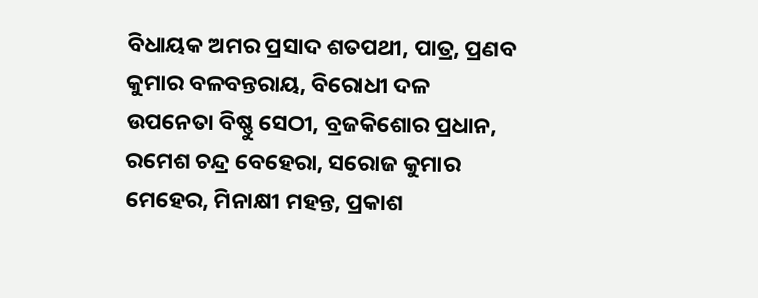ବିଧାୟକ ଅମର ପ୍ରସାଦ ଶତପଥୀ, ପାତ୍ର, ପ୍ରଣବ କୁମାର ବଳବନ୍ତରାୟ, ବିରୋଧୀ ଦଳ ଉପନେତା ବିଷ୍ଣୁ ସେଠୀ, ବ୍ରଜକିଶୋର ପ୍ରଧାନ, ରମେଶ ଚନ୍ଦ୍ର ବେହେରା, ସରୋଜ କୁମାର ମେହେର, ମିନାକ୍ଷୀ ମହନ୍ତ, ପ୍ରକାଶ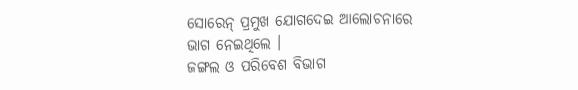ସୋରେନ୍ ପ୍ରମୁଖ ଯୋଗଦେଇ ଆଲୋଚନାରେ ଭାଗ ନେଇଥିଲେ ।
ଜଙ୍ଗଲ ଓ ପରିବେଶ ବିଭାଗ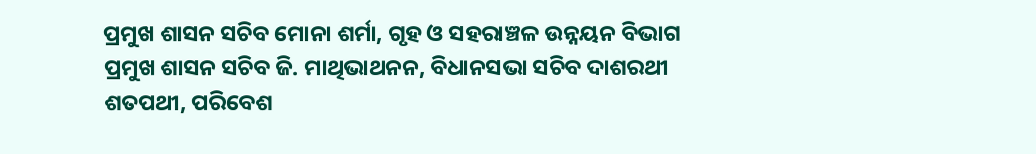ପ୍ରମୁଖ ଶାସନ ସଚିବ ମୋନା ଶର୍ମା, ଗୃହ ଓ ସହରାଞ୍ଚଳ ଉନ୍ନୟନ ବିଭାଗ ପ୍ରମୁଖ ଶାସନ ସଚିବ ଜି. ମାଥିଭାଥନନ, ବିଧାନସଭା ସଚିବ ଦାଶରଥୀ ଶତପଥୀ, ପରିବେଶ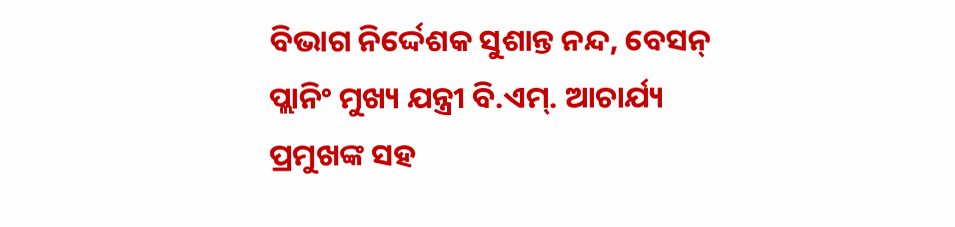ବିଭାଗ ନିର୍ଦ୍ଦେଶକ ସୁଶାନ୍ତ ନନ୍ଦ, ବେସନ୍ ପ୍ଲାନିଂ ମୁଖ୍ୟ ଯନ୍ତ୍ରୀ ବି.ଏମ୍. ଆଚାର୍ଯ୍ୟ ପ୍ରମୁଖଙ୍କ ସହ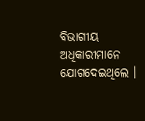ବିଭାଗୀୟ ଅଧିକାରୀମାନେ ଯୋଗଦେଇଥିଲେ ।